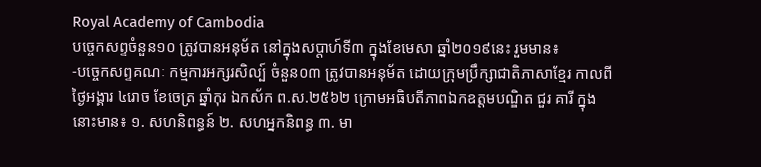Royal Academy of Cambodia
បច្ចេកសព្ទចំនួន១០ ត្រូវបានអនុម័ត នៅក្នុងសប្តាហ៍ទី៣ ក្នុងខែមេសា ឆ្នាំ២០១៩នេះ រួមមាន៖
-បច្ចេកសព្ទគណៈ កម្មការអក្សរសិល្ប៍ ចំនួន០៣ ត្រូវបានអនុម័ត ដោយក្រុមប្រឹក្សាជាតិភាសាខ្មែរ កាលពីថ្ងៃអង្គារ ៤រោច ខែចេត្រ ឆ្នាំកុរ ឯកស័ក ព.ស.២៥៦២ ក្រោមអធិបតីភាពឯកឧត្តមបណ្ឌិត ជួរ គារី ក្នុងនោះមាន៖ ១. សហនិពន្ធន៍ ២. សហអ្នកនិពន្ធ ៣. មា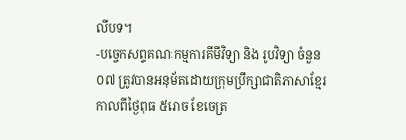លីបទ។
-បច្ចេកសព្ទគណៈកម្មការគីមីវិទ្យា និង រូបវិទ្យា ចំនួន០៧ ត្រូវបានអនុម័តដោយក្រុមប្រឹក្សាជាតិភាសាខ្មែរកាលពីថ្ងៃពុធ ៥រោច ខែចេត្រ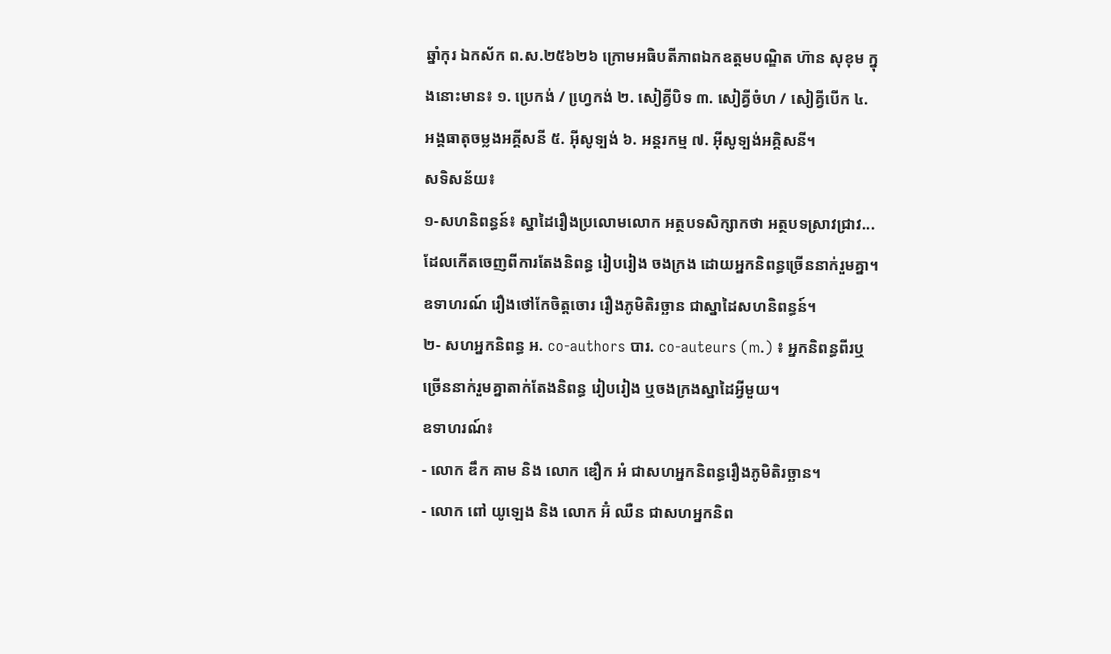ឆ្នាំកុរ ឯកស័ក ព.ស.២៥៦២៦ ក្រោមអធិបតីភាពឯកឧត្តមបណ្ឌិត ហ៊ាន សុខុម ក្នុងនោះមាន៖ ១. ប្រេកង់ / ហ្វេ្រកង់ ២. សៀគ្វីបិទ ៣. សៀគ្វីចំហ / សៀគ្វីបើក ៤. អង្គធាតុចម្លងអគ្គីសនី ៥. អ៊ីសូទ្បង់ ៦. អន្តរកម្ម ៧. អ៊ីសូទ្បង់អគ្គិសនី។
សទិសន័យ៖
១-សហនិពន្ធន៍៖ ស្នាដៃរឿងប្រលោមលោក អត្ថបទសិក្សាកថា អត្ថបទស្រាវជ្រាវ... ដែលកើតចេញពីការតែងនិពន្ធ រៀបរៀង ចងក្រង ដោយអ្នកនិពន្ធច្រើននាក់រួមគ្នា។
ឧទាហរណ៍ រឿងថៅកែចិត្តចោរ រឿងភូមិតិរច្ឆាន ជាស្នាដៃសហនិពន្ធន៍។
២- សហអ្នកនិពន្ធ អ. co-authors បារ. co-auteurs (m.) ៖ អ្នកនិពន្ធពីរឬច្រើននាក់រួមគ្នាតាក់តែងនិពន្ធ រៀបរៀង ឬចងក្រងស្នាដៃអ្វីមួយ។
ឧទាហរណ៍៖
- លោក ឌឹក គាម និង លោក ឌឿក អំ ជាសហអ្នកនិពន្ធរឿងភូមិតិរច្ឆាន។
- លោក ពៅ យូឡេង និង លោក អ៊ំ ឈឺន ជាសហអ្នកនិព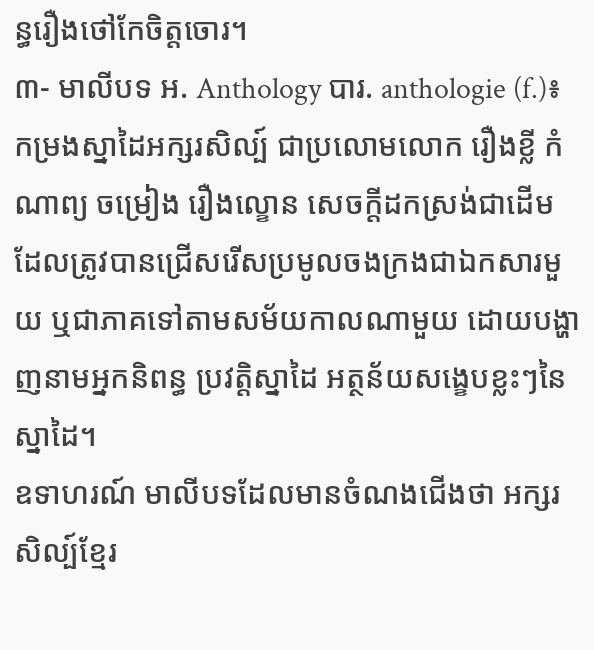ន្ធរឿងថៅកែចិត្តចោរ។
៣- មាលីបទ អ. Anthology បារ. anthologie (f.)៖ កម្រងស្នាដៃអក្សរសិល្ប៍ ជាប្រលោមលោក រឿងខ្លី កំណាព្យ ចម្រៀង រឿងល្ខោន សេចក្តីដកស្រង់ជាដើម ដែលត្រូវបានជ្រើសរើសប្រមូលចងក្រងជាឯកសារមួយ ឬជាភាគទៅតាមសម័យកាលណាមួយ ដោយបង្ហាញនាមអ្នកនិពន្ធ ប្រវត្តិស្នាដៃ អត្ថន័យសង្ខេបខ្លះៗនៃស្នាដៃ។
ឧទាហរណ៍ មាលីបទដែលមានចំណងជើងថា អក្សរសិល្ប៍ខ្មែរ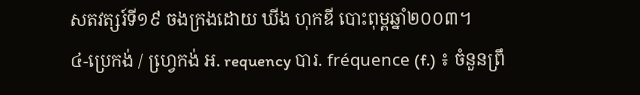សតវត្សរ៍ទី១៩ ចងក្រងដោយ ឃីង ហុកឌី បោះពុម្ពឆ្នាំ២០០៣។
៤-ប្រេកង់ / ហ្វេ្រកង់ អ. requency បារ. fréquence (f.) ៖ ចំនួនព្រឹ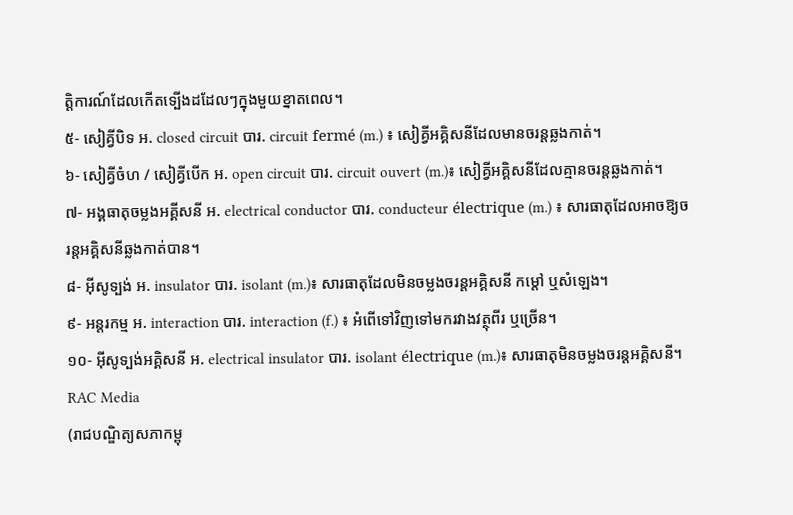ត្តិការណ៍ដែលកើតទ្បើងដដែលៗក្នុងមួយខ្នាតពេល។
៥- សៀគ្វីបិទ អ. closed circuit បារ. circuit fermé (m.) ៖ សៀគ្វីអគ្គិសនីដែលមានចរន្តឆ្លងកាត់។
៦- សៀគ្វីចំហ / សៀគ្វីបើក អ. open circuit បារ. circuit ouvert (m.)៖ សៀគ្វីអគ្គិសនីដែលគ្មានចរន្តឆ្លងកាត់។
៧- អង្គធាតុចម្លងអគ្គីសនី អ. electrical conductor បារ. conducteur électrique (m.) ៖ សារធាតុដែលអាចឱ្យចរន្តអគ្គិសនីឆ្លងកាត់បាន។
៨- អ៊ីសូទ្បង់ អ. insulator បារ. isolant (m.)៖ សារធាតុដែលមិនចម្លងចរន្តអគ្គិសនី កម្តៅ ឬសំឡេង។
៩- អន្តរកម្ម អ. interaction បារ. interaction (f.) ៖ អំពើទៅវិញទៅមករវាងវត្ថុពីរ ឬច្រើន។
១០- អ៊ីសូទ្បង់អគ្គិសនី អ. electrical insulator បារ. isolant électrique (m.)៖ សារធាតុមិនចម្លងចរន្តអគ្គិសនី។
RAC Media
(រាជបណ្ឌិត្យសភាកម្ពុ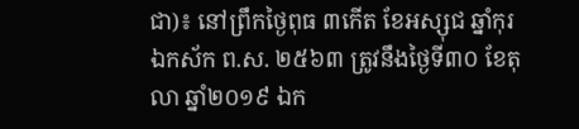ជា)៖ នៅព្រឹកថ្ងៃពុធ ៣កើត ខែអស្សុជ ឆ្នាំកុរ ឯកស័ក ព.ស. ២៥៦៣ ត្រូវនឹងថ្ងៃទី៣០ ខែតុលា ឆ្នាំ២០១៩ ឯក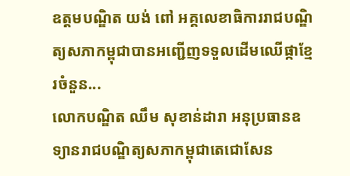ឧត្តមបណ្ឌិត យង់ ពៅ អគ្គលេខាធិការរាជបណ្ឌិត្យសភាកម្ពុជាបានអញ្ជើញទទួលដើមឈើផ្កាខ្មែរចំនួន...
លោកបណ្ឌិត ឈឹម សុខាន់ដារា អនុប្រធានឧទ្យានរាជបណ្ឌិត្យសភាកម្ពុជាតេជោសែន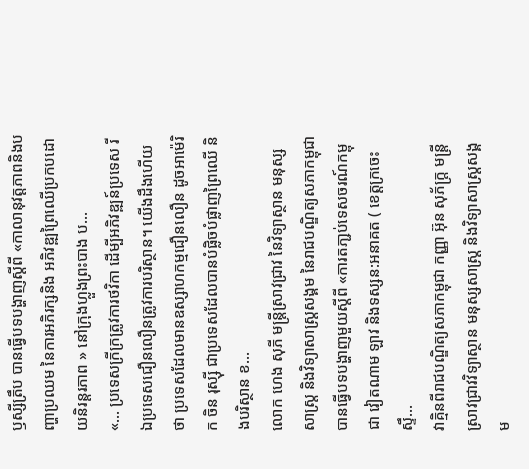ឫស្សីត្រឹប បានធ្វើបទបង្ហាញស្តីពី «កាលានុវត្តភាពនិងបញ្ហាប្រឈម នៃការអភិរក្សនិង អភិវឌ្ឍព្រៃឈើប្រកបដោយនិរន្តរភាព » នៅក្រុងហ្លួងព្រះបាង ប...
«... ប្រទេសក្រីក្រត្រូវការថវិកា ដើម្បីអភិវឌ្ឍន៍ប្រទេស រីឯប្រទេសជឿនលឿនត្រូវការបរិស្ថាន។ យើងដឹងហើយថា ប្រទេសដែលមានឧស្សាហកម្មជឿនលឿន ដូចអាម៉េរិក ចិន រុស្ស៊ី ជាប្រទេសដែលបានបំផ្លិចបំផ្លាញព្រៃឈើ និងបរិស្ថាន ខ...
លោក ហេង សុភី មន្រ្តីស្រាវជ្រាវ នៃវិទ្យាស្ថាន មនុស្សសាស្រ្ត និងវិទ្យាសាស្រ្តសង្គម នៃរាជបណ្ឌិត្យសភាកម្ពុជា បានធ្វើបទបង្ហាញមួយស្តីពី «ការតភា្ជប់ទេសចរណ៍កម្ពុជា វៀតណាម ឡាវ និងទស្សន:អនាគត ( ខេត្តក្រចេះ ស្ទឹ...
វាគ្មិនពីរាជបណ្ឌិត្យសភាកម្ពុជា កញ្ញា អ៊ុន សុភ័ក្រ្ត មន្រ្តីស្រាវជ្រាវវិទ្យាស្ថាន មនុស្សសាស្រ្ត និងវិទ្យាសាស្រ្តសង្គម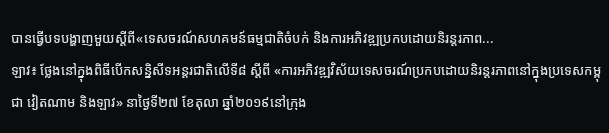បានធ្វើបទបង្ហាញមួយស្តីពី«ទេសចរណ៍សហគមន៍ធម្មជាតិចំបក់ និងការអភិវឌ្ឍប្រកបដោយនិរន្តរភាព...
ឡាវ៖ ថ្លែងនៅក្នុងពិធីបើកសន្និសីទអន្តរជាតិលើទី៨ ស្តីពី «ការអភិវឌ្ឍវិស័យទេសចរណ៍ប្រកបដោយនិរន្តរភាពនៅក្នុងប្រទេសកម្ពុជា វៀតណាម និងឡាវ» នាថ្ងៃទី២៧ ខែតុលា ឆ្នាំ២០១៩នៅក្រុង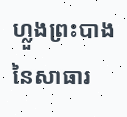ហ្លួងព្រះបាង នៃសាធារ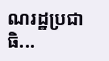ណរដ្ឋប្រជាធិ...